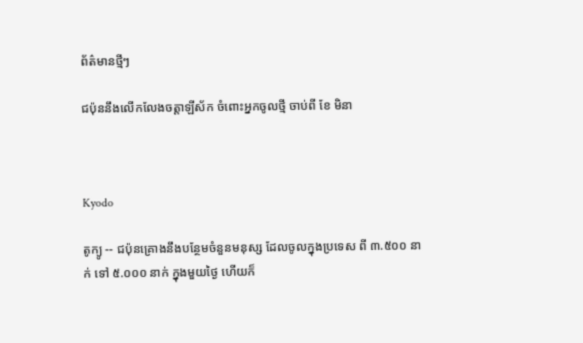ព័ត៌មានថ្មីៗ

ជប៉ុននឹងលើកលែងចត្តាឡីស័ក ចំពោះអ្នកចូលថ្មី ចាប់ពី ខែ មិនា



Kyodo

តូក្យូ -- ជប៉ុនគ្រោងនឹងបន្ថែមចំនួនមនុស្ស ដែលចូលក្នុងប្រទេស ពី ៣.៥០០ នាក់ ទៅ ៥.០០០ នាក់ ក្នុងមួយថ្ងៃ ហើយក៏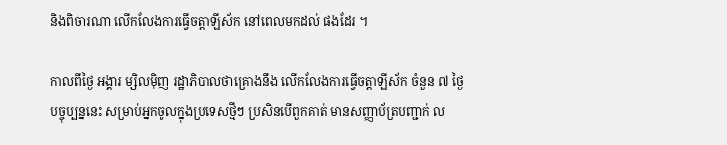និងពិចារណា លើកលែងការធ្វើចត្តាឡីស័ក នៅពេលមកដល់ ផងដែរ ។

កាលពីថ្ងៃ អង្គារ ម្សិលម៉ិញ រដ្ឋាភិបាលថាគ្រោងនឹង លើកលែងការធ្វើចត្តាឡីស័ក ចំនួន ៧ ថ្ងៃ បច្ចុប្បន្ននេះ សម្រាប់អ្នកចូលក្នុងប្រទេសថ្មីៗ ប្រសិនបើពួកគាត់ មានសញ្ញាប័ត្របញ្ជាក់ ល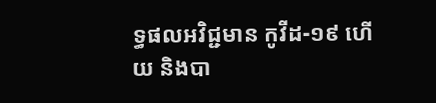ទ្ធផលអវិជ្ជមាន កូវីដ-១៩ ហើយ និងបា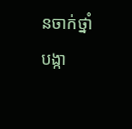នចាក់ថ្នាំបង្កា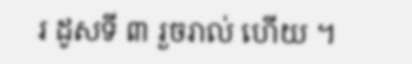រ ដូសទី ៣ រួចរាល់ ហើយ ។